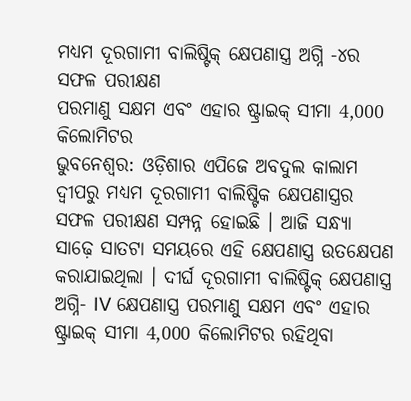ମଧ୍ୟମ ଦୂରଗାମୀ ବାଲିଷ୍ଟିକ୍ କ୍ଷେପଣାସ୍ତ୍ର ଅଗ୍ନି -୪ର ସଫଳ ପରୀକ୍ଷଣ
ପରମାଣୁ ସକ୍ଷମ ଏବଂ ଏହାର ଷ୍ଟ୍ରାଇକ୍ ସୀମା 4,000 କିଲୋମିଟର
ଭୁବନେଶ୍ବର: ଓଡ଼ିଶାର ଏପିଜେ ଅବଦୁଲ କାଲାମ ଦ୍ବୀପରୁ ମଧ୍ୟମ ଦୂରଗାମୀ ବାଲିଷ୍ଟିକ କ୍ଷେପଣାସ୍ତ୍ରର ସଫଳ ପରୀକ୍ଷଣ ସମ୍ପନ୍ନ ହୋଇଛି । ଆଜି ସନ୍ଧ୍ୟା ସାଢ଼େ ସାତଟା ସମୟରେ ଏହି କ୍ଷେପଣାସ୍ତ୍ର ଉତକ୍ଷେପଣ କରାଯାଇଥିଲା । ଦୀର୍ଘ ଦୂରଗାମୀ ବାଲିଷ୍ଟିକ୍ କ୍ଷେପଣାସ୍ତ୍ର ଅଗ୍ନି- IV କ୍ଷେପଣାସ୍ତ୍ର ପରମାଣୁ ସକ୍ଷମ ଏବଂ ଏହାର ଷ୍ଟ୍ରାଇକ୍ ସୀମା 4,000 କିଲୋମିଟର ରହିଥିବା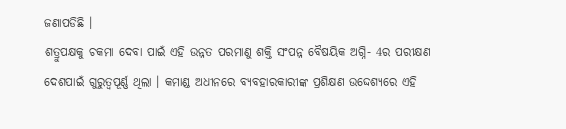ଜଣାପଡିଛି ।
ଶତ୍ରୁପକ୍ଷକୁ ଚକମା ଦେବା ପାଇଁ ଏହି ଉନ୍ନତ ପରମାଣୁ ଶକ୍ତି ସଂପନ୍ନ ବୈଷୟିକ ଅଗ୍ନି- 4ର ପରୀକ୍ଷଣ ଦେଶପାଇଁ ଗୁରୁତ୍ବପୂର୍ଣ୍ଣ ଥିଲା । କମାଣ୍ଡ ଅଧୀନରେ ବ୍ୟବହାରକାରୀଙ୍କ ପ୍ରଶିକ୍ଷଣ ଉଦ୍ଦେଶ୍ୟରେ ଏହି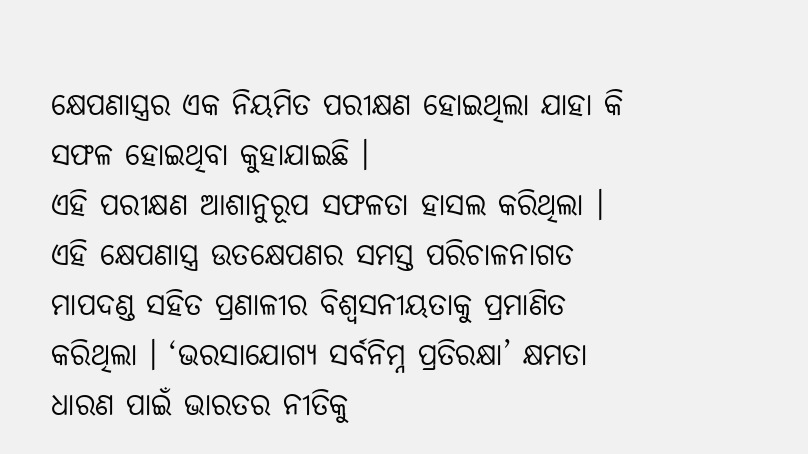କ୍ଷେପଣାସ୍ତ୍ରର ଏକ ନିୟମିତ ପରୀକ୍ଷଣ ହୋଇଥିଲା ଯାହା କି ସଫଳ ହୋଇଥିବା କୁହାଯାଇଛି ।
ଏହି ପରୀକ୍ଷଣ ଆଶାନୁରୂପ ସଫଳତା ହାସଲ କରିଥିଲା । ଏହି କ୍ଷେପଣାସ୍ତ୍ର ଉତକ୍ଷେପଣର ସମସ୍ତ ପରିଚାଳନାଗତ ମାପଦଣ୍ଡ ସହିତ ପ୍ରଣାଳୀର ବିଶ୍ବସନୀୟତାକୁ ପ୍ରମାଣିତ କରିଥିଲା । ‘ଭରସାଯୋଗ୍ୟ ସର୍ବନିମ୍ନ ପ୍ରତିରକ୍ଷା’ କ୍ଷମତା ଧାରଣ ପାଇଁ ଭାରତର ନୀତିକୁ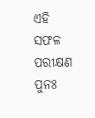ଏହି ସଫଳ ପରୀକ୍ଷଣ ପୁନଃ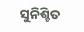ସୁନିଶ୍ଚିତ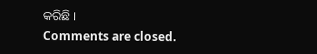କରିଛି ।
Comments are closed.